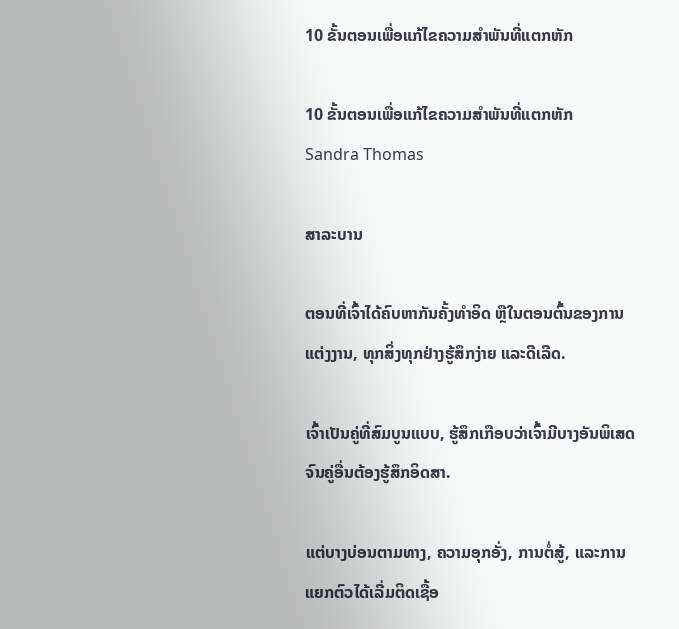10 ຂັ້ນຕອນເພື່ອແກ້ໄຂຄວາມສໍາພັນທີ່ແຕກຫັກ

10 ຂັ້ນຕອນເພື່ອແກ້ໄຂຄວາມສໍາພັນທີ່ແຕກຫັກ
Sandra Thomas

ສາລະບານ

ຕອນທີ່ເຈົ້າໄດ້ຄົບຫາກັນຄັ້ງທຳອິດ ຫຼືໃນຕອນຕົ້ນຂອງການແຕ່ງງານ, ທຸກສິ່ງທຸກຢ່າງຮູ້ສຶກງ່າຍ ແລະດີເລີດ.

ເຈົ້າເປັນຄູ່ທີ່ສົມບູນແບບ, ຮູ້ສຶກເກືອບວ່າເຈົ້າມີບາງອັນພິເສດຈົນຄູ່ອື່ນຕ້ອງຮູ້ສຶກອິດສາ.

ແຕ່ບາງບ່ອນຕາມທາງ, ຄວາມອຸກອັ່ງ, ການຕໍ່ສູ້, ແລະການແຍກຕົວໄດ້ເລີ່ມຕິດເຊື້ອ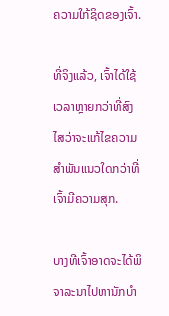ຄວາມໃກ້ຊິດຂອງເຈົ້າ.

ທີ່ຈິງແລ້ວ, ເຈົ້າໄດ້ໃຊ້ເວລາຫຼາຍກວ່າທີ່ສົງໄສວ່າຈະແກ້ໄຂຄວາມສຳພັນແນວໃດກວ່າທີ່ເຈົ້າມີຄວາມສຸກ.

ບາງທີເຈົ້າອາດຈະໄດ້ພິຈາລະນາໄປຫານັກບຳ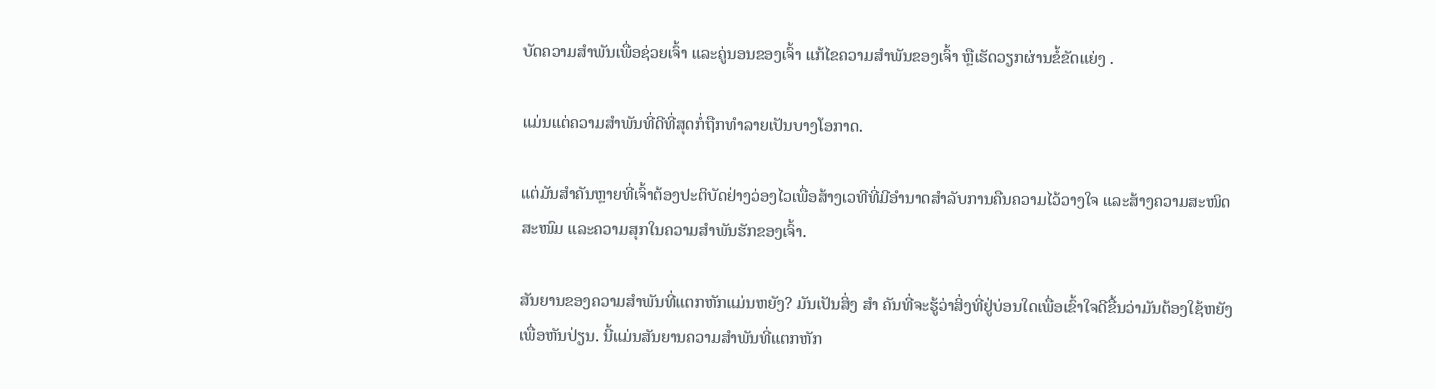ບັດຄວາມສຳພັນເພື່ອຊ່ວຍເຈົ້າ ແລະຄູ່ນອນຂອງເຈົ້າ ແກ້ໄຂຄວາມສຳພັນຂອງເຈົ້າ ຫຼືເຮັດວຽກຜ່ານຂໍ້ຂັດແຍ່ງ .

ແມ່ນແຕ່ຄວາມສຳພັນທີ່ດີທີ່ສຸດກໍ່ຖືກທຳລາຍເປັນບາງໂອກາດ.

ແຕ່ມັນສຳຄັນຫຼາຍທີ່ເຈົ້າຕ້ອງປະຕິບັດຢ່າງວ່ອງໄວເພື່ອສ້າງເວທີທີ່ມີອໍານາດສໍາລັບການຄືນຄວາມໄວ້ວາງໃຈ ແລະສ້າງຄວາມສະໜິດສະໜົມ ແລະຄວາມສຸກໃນຄວາມສຳພັນຮັກຂອງເຈົ້າ.

ສັນຍານຂອງຄວາມສຳພັນທີ່ແຕກຫັກແມ່ນຫຍັງ? ມັນເປັນສິ່ງ ສຳ ຄັນທີ່ຈະຮູ້ວ່າສິ່ງທີ່ຢູ່ບ່ອນໃດເພື່ອເຂົ້າໃຈດີຂື້ນວ່າມັນຕ້ອງໃຊ້ຫຍັງເພື່ອຫັນປ່ຽນ. ນີ້ແມ່ນສັນຍານຄວາມສຳພັນທີ່ແຕກຫັກ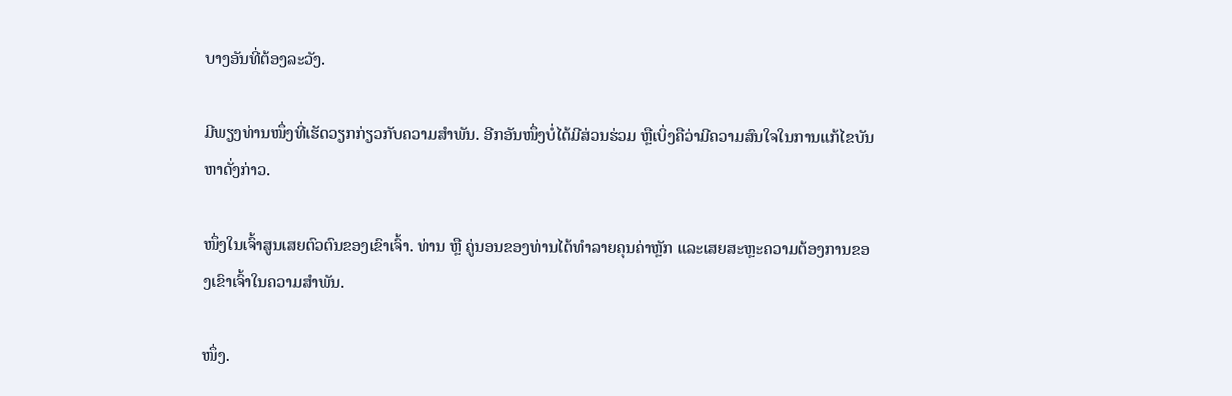ບາງອັນທີ່ຕ້ອງລະວັງ.

ມີພຽງທ່ານໜຶ່ງທີ່ເຮັດວຽກກ່ຽວກັບຄວາມສຳພັນ. ອີກອັນໜຶ່ງບໍ່ໄດ້ມີສ່ວນຮ່ວມ ຫຼືເບິ່ງຄືວ່າມີຄວາມສົນໃຈໃນການແກ້ໄຂບັນຫາດັ່ງກ່າວ.

ໜຶ່ງໃນເຈົ້າສູນເສຍຕົວຕົນຂອງເຂົາເຈົ້າ. ທ່ານ ຫຼື ຄູ່ນອນຂອງທ່ານໄດ້ທຳລາຍຄຸນຄ່າຫຼັກ ແລະເສຍສະຫຼະຄວາມຕ້ອງການຂອງເຂົາເຈົ້າໃນຄວາມສຳພັນ.

ໜຶ່ງ.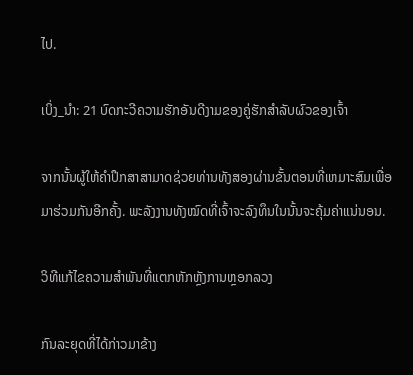ໄປ.

ເບິ່ງ_ນຳ: 21 ບົດກະວີຄວາມຮັກອັນດີງາມຂອງຄູ່ຮັກສໍາລັບຜົວຂອງເຈົ້າ

ຈາກນັ້ນຜູ້ໃຫ້ຄໍາປຶກສາສາມາດຊ່ວຍທ່ານທັງສອງຜ່ານຂັ້ນຕອນທີ່ເຫມາະສົມເພື່ອມາຮ່ວມກັນອີກຄັ້ງ. ພະລັງງານທັງໝົດທີ່ເຈົ້າຈະລົງທຶນໃນນັ້ນຈະຄຸ້ມຄ່າແນ່ນອນ.

ວິທີແກ້ໄຂຄວາມສຳພັນທີ່ແຕກຫັກຫຼັງການຫຼອກລວງ

ກົນລະຍຸດທີ່ໄດ້ກ່າວມາຂ້າງ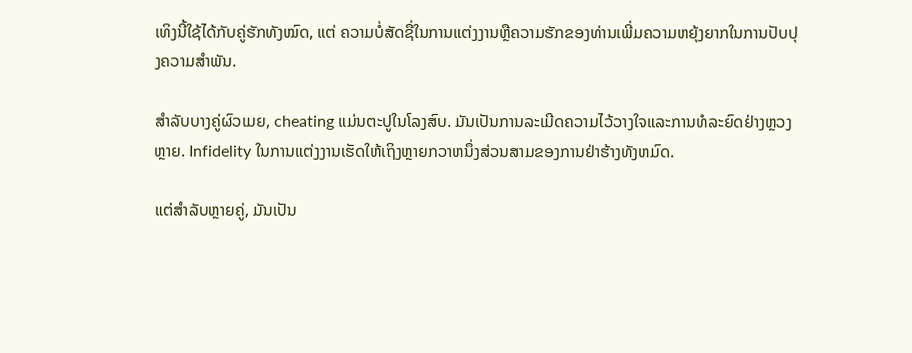ເທິງນີ້ໃຊ້ໄດ້ກັບຄູ່ຮັກທັງໝົດ, ແຕ່ ຄວາມບໍ່ສັດຊື່ໃນການແຕ່ງງານຫຼືຄວາມຮັກຂອງທ່ານເພີ່ມຄວາມຫຍຸ້ງຍາກໃນການປັບປຸງຄວາມສໍາພັນ.

ສໍາລັບບາງຄູ່ຜົວເມຍ, cheating ແມ່ນຕະປູໃນໂລງສົບ. ມັນເປັນການລະເມີດຄວາມໄວ້ວາງໃຈແລະການທໍລະຍົດຢ່າງຫຼວງຫຼາຍ. Infidelity ໃນການແຕ່ງງານເຮັດໃຫ້ເຖິງຫຼາຍກວາຫນຶ່ງສ່ວນສາມຂອງການຢ່າຮ້າງທັງຫມົດ.

ແຕ່ສຳລັບຫຼາຍຄູ່, ມັນເປັນ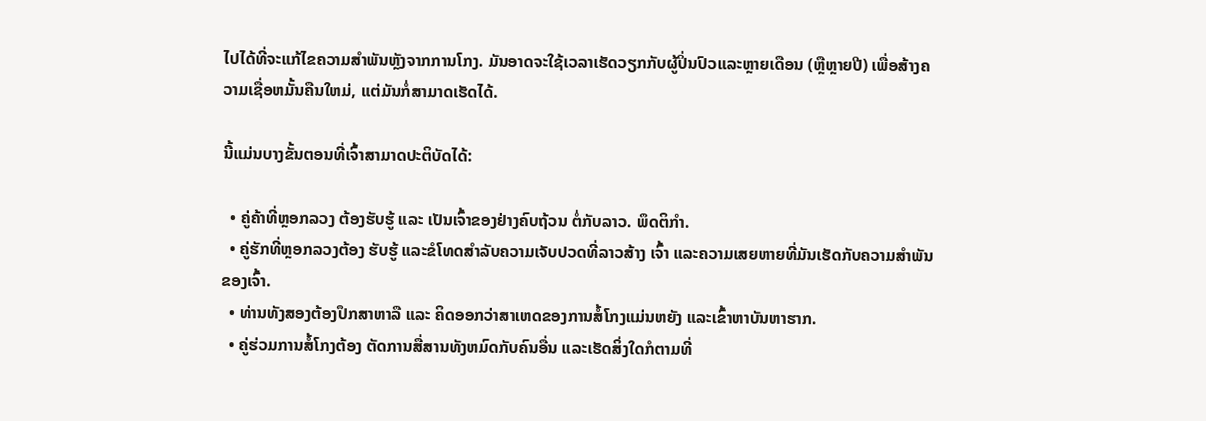ໄປໄດ້ທີ່ຈະແກ້ໄຂຄວາມສໍາພັນຫຼັງຈາກການໂກງ. ມັນອາດຈະໃຊ້ເວລາເຮັດວຽກກັບຜູ້ປິ່ນປົວແລະຫຼາຍເດືອນ (ຫຼືຫຼາຍປີ) ເພື່ອສ້າງຄວາມເຊື່ອຫມັ້ນຄືນໃຫມ່, ແຕ່ມັນກໍ່ສາມາດເຮັດໄດ້.

ນີ້ແມ່ນບາງຂັ້ນຕອນທີ່ເຈົ້າສາມາດປະຕິບັດໄດ້:

  • ຄູ່ຄ້າທີ່ຫຼອກລວງ ຕ້ອງຮັບຮູ້ ແລະ ເປັນເຈົ້າຂອງຢ່າງຄົບຖ້ວນ ຕໍ່ກັບລາວ. ພຶດຕິກຳ.
  • ຄູ່ຮັກທີ່ຫຼອກລວງຕ້ອງ ຮັບຮູ້ ແລະຂໍໂທດສຳລັບຄວາມເຈັບປວດທີ່ລາວສ້າງ ເຈົ້າ ແລະຄວາມເສຍຫາຍທີ່ມັນເຮັດກັບຄວາມສຳພັນຂອງເຈົ້າ.
  • ທ່ານທັງສອງຕ້ອງປຶກສາຫາລື ແລະ ຄິດອອກວ່າສາເຫດຂອງການສໍ້ໂກງແມ່ນຫຍັງ ແລະເຂົ້າຫາບັນຫາຮາກ.
  • ຄູ່ຮ່ວມການສໍ້ໂກງຕ້ອງ ຕັດການສື່ສານທັງຫມົດກັບຄົນອື່ນ ແລະເຮັດສິ່ງໃດກໍຕາມທີ່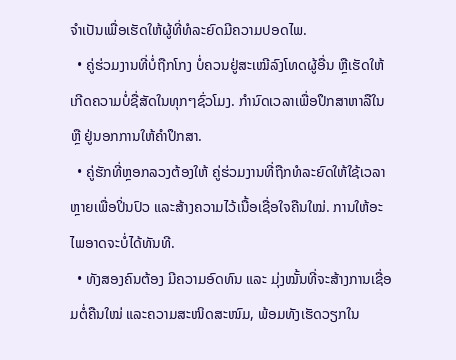ຈໍາເປັນເພື່ອເຮັດໃຫ້ຜູ້ທີ່ທໍລະຍົດມີຄວາມປອດໄພ.
  • ຄູ່ຮ່ວມງານທີ່ບໍ່ຖືກໂກງ ບໍ່ຄວນຢູ່ສະເໝີລົງໂທດຜູ້ອື່ນ ຫຼືເຮັດໃຫ້ເກີດຄວາມບໍ່ຊື່ສັດໃນທຸກໆຊົ່ວໂມງ. ກຳນົດເວລາເພື່ອປຶກສາຫາລືໃນ ຫຼື ຢູ່ນອກການໃຫ້ຄຳປຶກສາ.
  • ຄູ່ຮັກທີ່ຫຼອກລວງຕ້ອງໃຫ້ ຄູ່ຮ່ວມງານທີ່ຖືກທໍລະຍົດໃຫ້ໃຊ້ເວລາຫຼາຍເພື່ອປິ່ນປົວ ແລະສ້າງຄວາມໄວ້ເນື້ອເຊື່ອໃຈຄືນໃໝ່. ການໃຫ້ອະໄພອາດຈະບໍ່ໄດ້ທັນທີ.
  • ທັງສອງຄົນຕ້ອງ ມີຄວາມອົດທົນ ແລະ ມຸ່ງໝັ້ນທີ່ຈະສ້າງການເຊື່ອມຕໍ່ຄືນໃໝ່ ແລະຄວາມສະໜິດສະໜົມ, ພ້ອມທັງເຮັດວຽກໃນ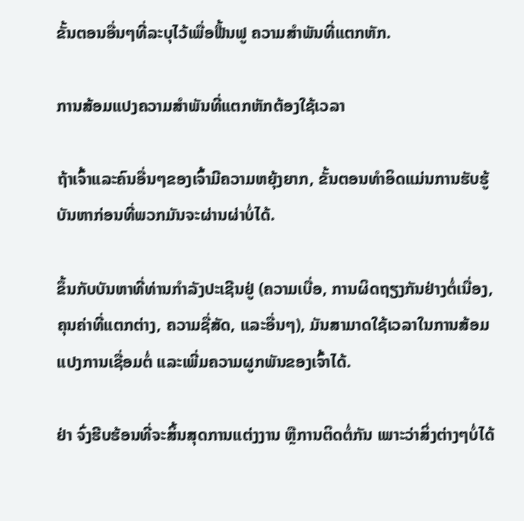ຂັ້ນຕອນອື່ນໆທີ່ລະບຸໄວ້ເພື່ອຟື້ນຟູ ຄວາມສໍາພັນທີ່ແຕກຫັກ.

ການສ້ອມແປງຄວາມສຳພັນທີ່ແຕກຫັກຕ້ອງໃຊ້ເວລາ

ຖ້າເຈົ້າແລະຄົນອື່ນໆຂອງເຈົ້າມີຄວາມຫຍຸ້ງຍາກ, ຂັ້ນຕອນທຳອິດແມ່ນການຮັບຮູ້ບັນຫາກ່ອນທີ່ພວກມັນຈະຜ່ານຜ່າບໍ່ໄດ້.

ຂຶ້ນກັບບັນຫາທີ່ທ່ານກຳລັງປະເຊີນຢູ່ (ຄວາມເບື່ອ, ການຜິດຖຽງກັນຢ່າງຕໍ່ເນື່ອງ, ຄຸນຄ່າທີ່ແຕກຕ່າງ, ຄວາມຊື່ສັດ, ແລະອື່ນໆ), ມັນສາມາດໃຊ້ເວລາໃນການສ້ອມແປງການເຊື່ອມຕໍ່ ແລະເພີ່ມຄວາມຜູກພັນຂອງເຈົ້າໄດ້.

ຢ່າ ຈົ່ງຮີບຮ້ອນທີ່ຈະສິ້ນສຸດການແຕ່ງງານ ຫຼືການຕິດຕໍ່ກັນ ເພາະວ່າສິ່ງຕ່າງໆບໍ່ໄດ້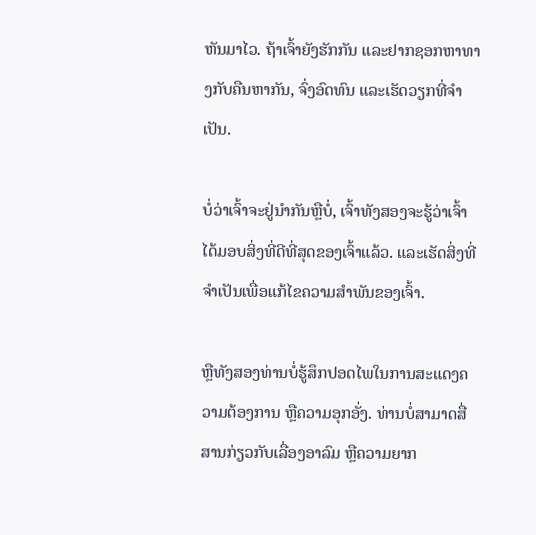ຫັນມາໄວ. ຖ້າເຈົ້າຍັງຮັກກັນ ແລະຢາກຊອກຫາທາງກັບຄືນຫາກັນ, ຈົ່ງອົດທົນ ແລະເຮັດວຽກທີ່ຈຳເປັນ.

ບໍ່ວ່າເຈົ້າຈະຢູ່ນຳກັນຫຼືບໍ່, ເຈົ້າທັງສອງຈະຮູ້ວ່າເຈົ້າໄດ້ມອບສິ່ງທີ່ດີທີ່ສຸດຂອງເຈົ້າແລ້ວ. ແລະເຮັດສິ່ງທີ່ຈໍາເປັນເພື່ອແກ້ໄຂຄວາມສໍາພັນຂອງເຈົ້າ.

ຫຼືທັງສອງທ່ານບໍ່ຮູ້ສຶກປອດໄພໃນການສະແດງຄວາມຕ້ອງການ ຫຼືຄວາມອຸກອັ່ງ. ທ່ານບໍ່ສາມາດສື່ສານກ່ຽວກັບເລື່ອງອາລົມ ຫຼືຄວາມຍາກ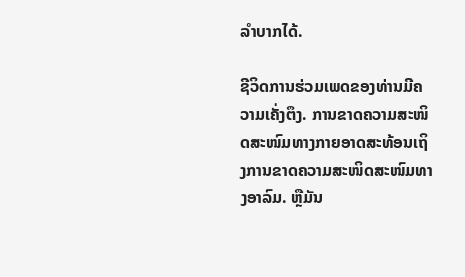ລໍາບາກໄດ້.

ຊີວິດການຮ່ວມເພດຂອງທ່ານມີຄວາມເຄັ່ງຕຶງ. ການຂາດຄວາມສະໜິດສະໜົມທາງກາຍອາດສະທ້ອນເຖິງການຂາດຄວາມສະໜິດສະໜົມທາງອາລົມ. ຫຼືມັນ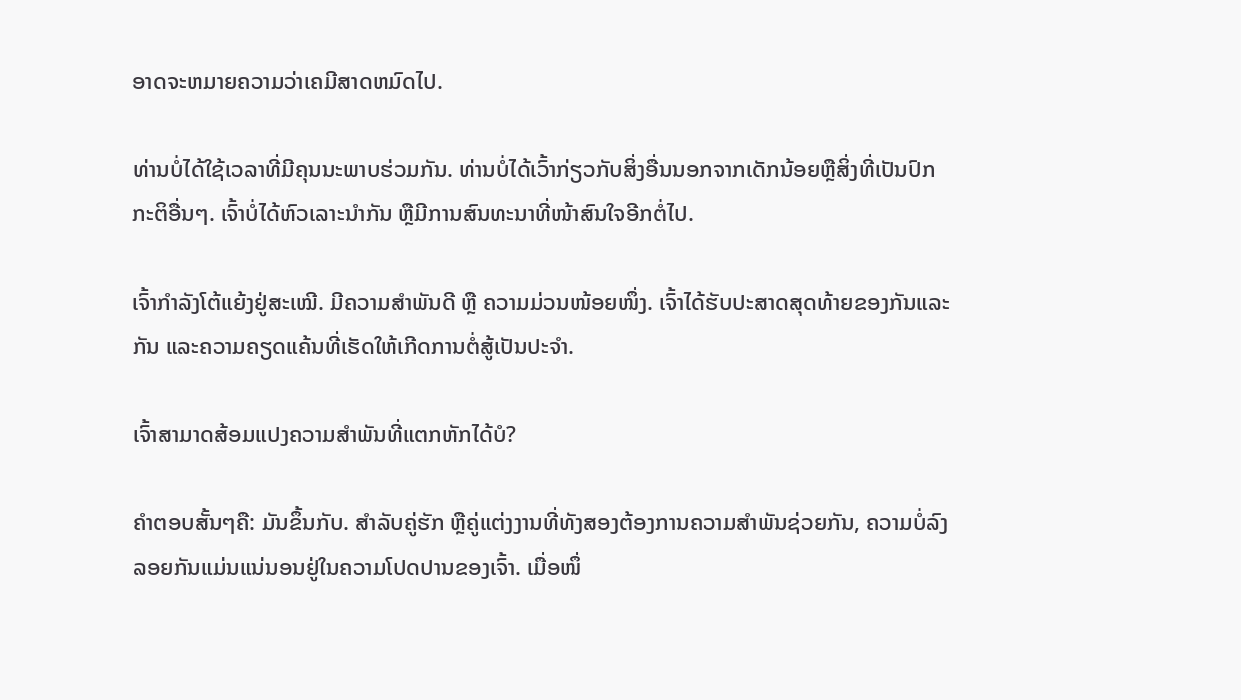ອາດຈະຫມາຍຄວາມວ່າເຄມີສາດຫມົດໄປ.

ທ່ານບໍ່ໄດ້ໃຊ້ເວລາທີ່ມີຄຸນນະພາບຮ່ວມກັນ. ທ່ານບໍ່ໄດ້ເວົ້າກ່ຽວກັບສິ່ງອື່ນນອກຈາກເດັກນ້ອຍຫຼືສິ່ງທີ່ເປັນປົກກະຕິອື່ນໆ. ເຈົ້າບໍ່ໄດ້ຫົວເລາະນຳກັນ ຫຼືມີການສົນທະນາທີ່ໜ້າສົນໃຈອີກຕໍ່ໄປ.

ເຈົ້າກຳລັງໂຕ້ແຍ້ງຢູ່ສະເໝີ. ມີຄວາມສຳພັນດີ ຫຼື ຄວາມມ່ວນໜ້ອຍໜຶ່ງ. ເຈົ້າໄດ້ຮັບປະສາດສຸດທ້າຍຂອງກັນແລະກັນ ແລະຄວາມຄຽດແຄ້ນທີ່ເຮັດໃຫ້ເກີດການຕໍ່ສູ້ເປັນປະຈຳ.

ເຈົ້າສາມາດສ້ອມແປງຄວາມສຳພັນທີ່ແຕກຫັກໄດ້ບໍ?

ຄຳຕອບສັ້ນໆຄື: ມັນຂຶ້ນກັບ. ສຳລັບຄູ່ຮັກ ຫຼືຄູ່ແຕ່ງງານທີ່ທັງສອງຕ້ອງການຄວາມສຳພັນຊ່ວຍກັນ, ຄວາມບໍ່ລົງລອຍກັນແມ່ນແນ່ນອນຢູ່ໃນຄວາມໂປດປານຂອງເຈົ້າ. ເມື່ອໜຶ່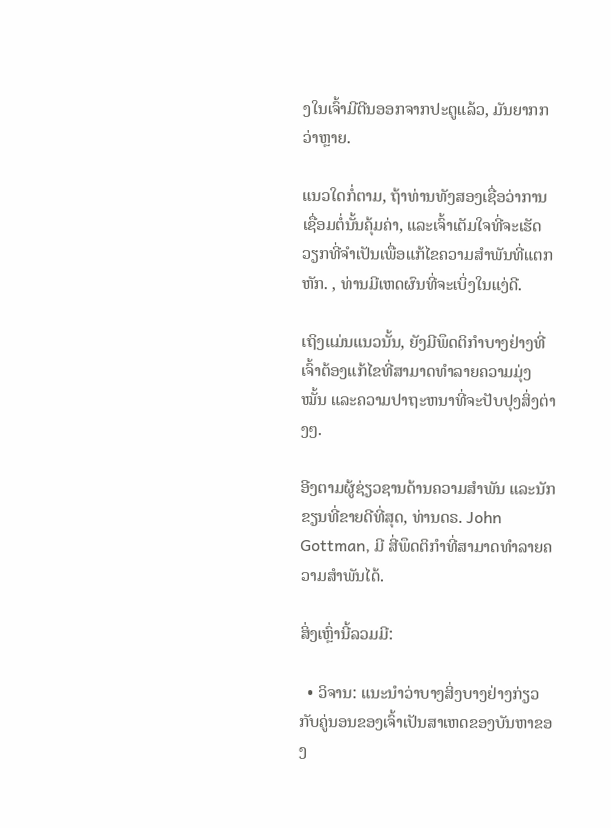ງໃນເຈົ້າມີຕີນອອກຈາກປະຕູແລ້ວ, ມັນຍາກກວ່າຫຼາຍ.

ແນວໃດກໍ່ຕາມ, ຖ້າທ່ານທັງສອງເຊື່ອວ່າການເຊື່ອມຕໍ່ນັ້ນຄຸ້ມຄ່າ, ແລະເຈົ້າເຕັມໃຈທີ່ຈະເຮັດວຽກທີ່ຈໍາເປັນເພື່ອແກ້ໄຂຄວາມສໍາພັນທີ່ແຕກຫັກ. , ທ່ານມີເຫດຜົນທີ່ຈະເບິ່ງໃນແງ່ດີ.

ເຖິງແມ່ນແນວນັ້ນ, ຍັງມີພຶດຕິກໍາບາງຢ່າງທີ່ເຈົ້າຕ້ອງແກ້ໄຂທີ່ສາມາດທໍາລາຍຄວາມມຸ່ງໝັ້ນ ແລະຄວາມປາຖະຫນາທີ່ຈະປັບປຸງສິ່ງຕ່າງໆ.

ອີງຕາມຜູ້ຊ່ຽວຊານດ້ານຄວາມສຳພັນ ແລະນັກຂຽນທີ່ຂາຍດີທີ່ສຸດ, ທ່ານດຣ. John Gottman, ມີ ສີ່ພຶດຕິກຳທີ່ສາມາດທຳລາຍຄວາມສຳພັນໄດ້.

ສິ່ງເຫຼົ່ານີ້ລວມມີ:

  • ວິຈານ: ແນະນໍາວ່າບາງສິ່ງບາງຢ່າງກ່ຽວກັບຄູ່ນອນຂອງເຈົ້າເປັນສາເຫດຂອງບັນຫາຂອງ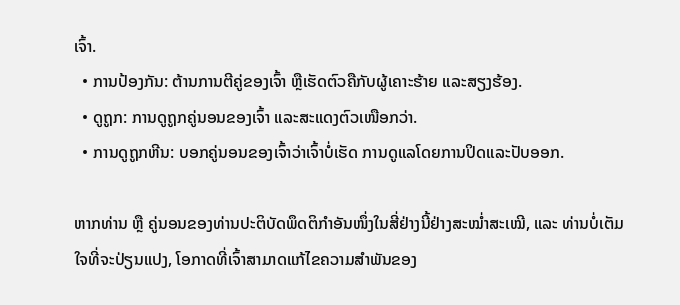ເຈົ້າ.
  • ການປ້ອງກັນ: ຕ້ານການຕີຄູ່ຂອງເຈົ້າ ຫຼືເຮັດຕົວຄືກັບຜູ້ເຄາະຮ້າຍ ແລະສຽງຮ້ອງ.
  • ດູຖູກ: ການດູຖູກຄູ່ນອນຂອງເຈົ້າ ແລະສະແດງຕົວເໜືອກວ່າ.
  • ການດູຖູກຫີນ: ບອກຄູ່ນອນຂອງເຈົ້າວ່າເຈົ້າບໍ່ເຮັດ ການດູແລໂດຍການປິດແລະປັບອອກ.

ຫາກທ່ານ ຫຼື ຄູ່ນອນຂອງທ່ານປະຕິບັດພຶດຕິກຳອັນໜຶ່ງໃນສີ່ຢ່າງນີ້ຢ່າງສະໝໍ່າສະເໝີ, ແລະ ທ່ານບໍ່ເຕັມໃຈທີ່ຈະປ່ຽນແປງ, ໂອກາດທີ່ເຈົ້າສາມາດແກ້ໄຂຄວາມສຳພັນຂອງ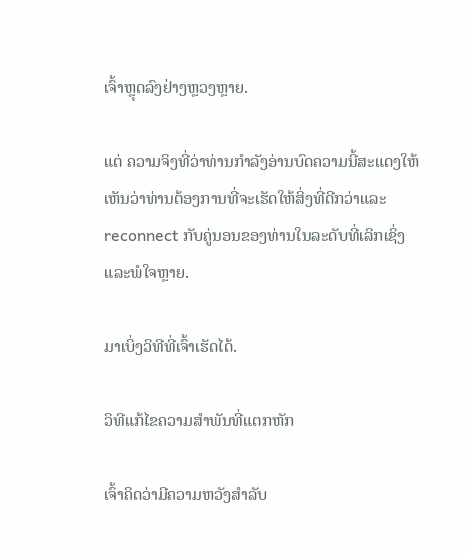ເຈົ້າຫຼຸດລົງຢ່າງຫຼວງຫຼາຍ.

ແຕ່ ຄວາມຈິງທີ່ວ່າທ່ານກໍາລັງອ່ານບົດຄວາມນີ້ສະແດງໃຫ້ເຫັນວ່າທ່ານຕ້ອງການທີ່ຈະເຮັດໃຫ້ສິ່ງທີ່ດີກວ່າແລະ reconnect ກັບຄູ່ນອນຂອງທ່ານໃນລະດັບທີ່ເລິກເຊິ່ງແລະພໍໃຈຫຼາຍ.

ມາເບິ່ງວິທີທີ່ເຈົ້າເຮັດໄດ້.

ວິທີແກ້ໄຂຄວາມສຳພັນທີ່ແຕກຫັກ

ເຈົ້າຄິດວ່າມີຄວາມຫວັງສຳລັບ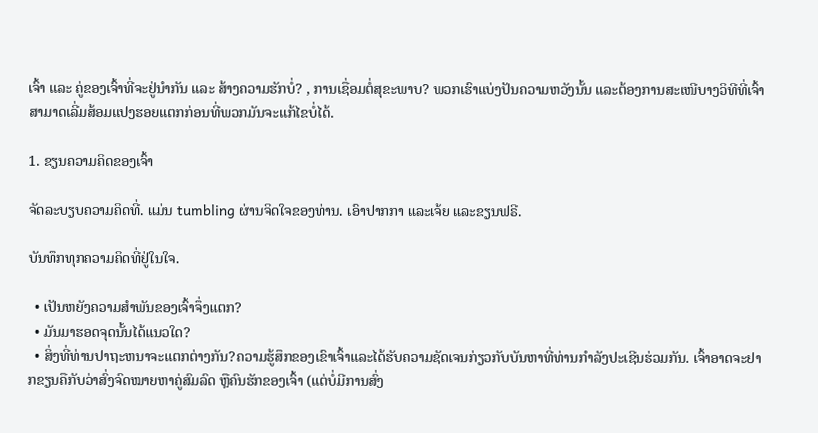ເຈົ້າ ແລະ ຄູ່ຂອງເຈົ້າທີ່ຈະຢູ່ນຳກັນ ແລະ ສ້າງຄວາມຮັກບໍ່? , ການເຊື່ອມຕໍ່ສຸຂະພາບ? ພວກເຮົາແບ່ງປັນຄວາມຫວັງນັ້ນ ແລະຕ້ອງການສະເໜີບາງວິທີທີ່ເຈົ້າສາມາດເລີ່ມສ້ອມແປງຮອຍແຕກກ່ອນທີ່ພວກມັນຈະແກ້ໄຂບໍ່ໄດ້.

1. ຂຽນຄວາມຄິດຂອງເຈົ້າ

ຈັດລະບຽບຄວາມຄິດທີ່. ແມ່ນ tumbling ຜ່ານຈິດໃຈຂອງທ່ານ. ເອົາປາກກາ ແລະເຈ້ຍ ແລະຂຽນຟຣີ.

ບັນທຶກທຸກຄວາມຄິດທີ່ຢູ່ໃນໃຈ.

  • ເປັນຫຍັງຄວາມສຳພັນຂອງເຈົ້າຈຶ່ງແຕກ?
  • ມັນມາຮອດຈຸດນັ້ນໄດ້ແນວໃດ?
  • ສິ່ງທີ່ທ່ານປາຖະຫນາຈະແຕກຕ່າງກັນ?ຄວາມຮູ້ສຶກຂອງເຂົາເຈົ້າແລະໄດ້ຮັບຄວາມຊັດເຈນກ່ຽວກັບບັນຫາທີ່ທ່ານກໍາລັງປະເຊີນຮ່ວມກັນ. ເຈົ້າອາດຈະຢາກຂຽນຄືກັບວ່າສົ່ງຈົດໝາຍຫາຄູ່ສົມລົດ ຫຼືຄົນຮັກຂອງເຈົ້າ (ແຕ່ບໍ່ມີການສົ່ງ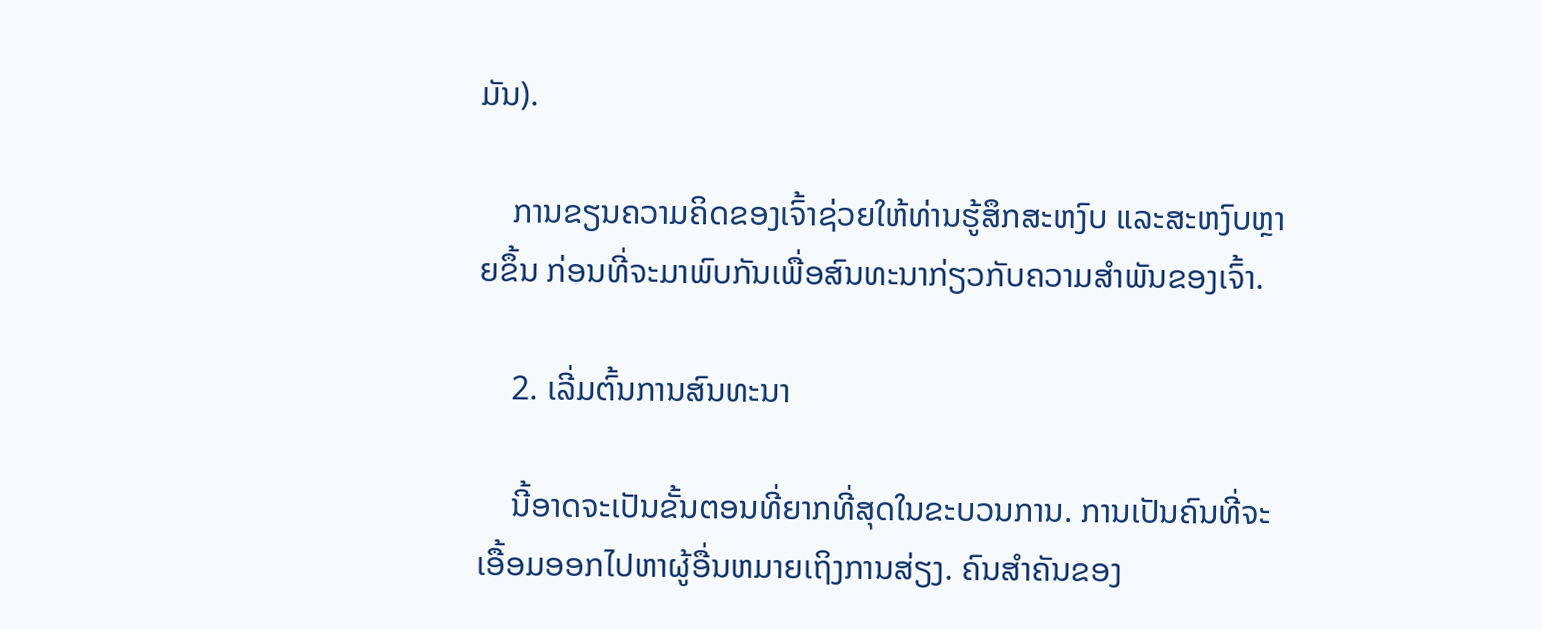ມັນ).

    ການຂຽນຄວາມຄິດຂອງເຈົ້າຊ່ວຍໃຫ້ທ່ານຮູ້ສຶກສະຫງົບ ແລະສະຫງົບຫຼາຍຂຶ້ນ ກ່ອນທີ່ຈະມາພົບກັນເພື່ອສົນທະນາກ່ຽວກັບຄວາມສຳພັນຂອງເຈົ້າ.

    2. ເລີ່ມຕົ້ນການສົນທະນາ

    ນີ້ອາດຈະເປັນຂັ້ນຕອນທີ່ຍາກທີ່ສຸດໃນຂະບວນການ. ການເປັນຄົນທີ່ຈະເອື້ອມອອກໄປຫາຜູ້ອື່ນຫມາຍເຖິງການສ່ຽງ. ຄົນສຳຄັນຂອງ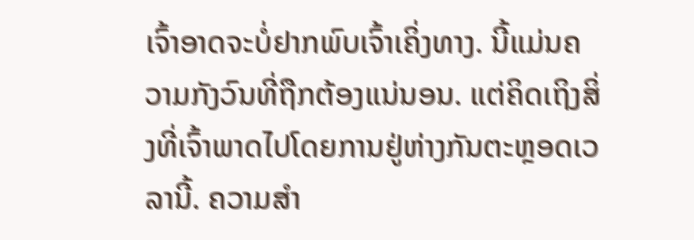ເຈົ້າອາດຈະບໍ່ຢາກພົບເຈົ້າເຄິ່ງທາງ. ນີ້ແມ່ນຄວາມກັງວົນທີ່ຖືກຕ້ອງແນ່ນອນ. ແຕ່ຄິດເຖິງສິ່ງທີ່ເຈົ້າພາດໄປໂດຍການຢູ່ຫ່າງກັນຕະຫຼອດເວລານີ້. ຄວາມສໍາ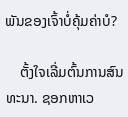ພັນຂອງເຈົ້າບໍ່ຄຸ້ມຄ່າບໍ?

    ຕັ້ງໃຈເລີ່ມຕົ້ນການສົນທະນາ. ຊອກຫາເວ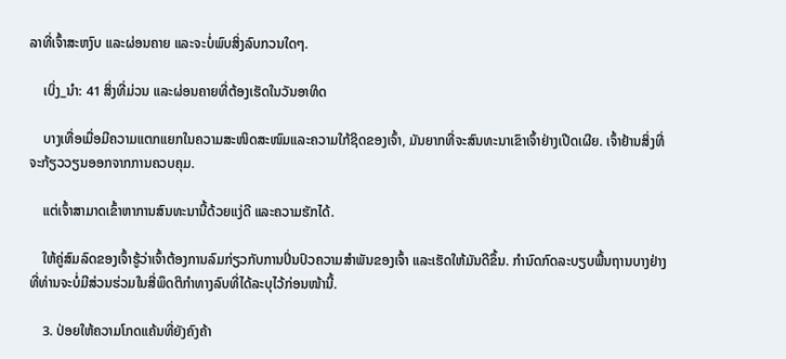ລາທີ່ເຈົ້າສະຫງົບ ແລະຜ່ອນຄາຍ ແລະຈະບໍ່ພົບສິ່ງລົບກວນໃດໆ.

    ເບິ່ງ_ນຳ: 41 ສິ່ງທີ່ມ່ວນ ແລະຜ່ອນຄາຍທີ່ຕ້ອງເຮັດໃນວັນອາທິດ

    ບາງເທື່ອເມື່ອມີຄວາມແຕກແຍກໃນຄວາມສະໜິດສະໜົມແລະຄວາມໃກ້ຊິດຂອງເຈົ້າ, ມັນຍາກທີ່ຈະສົນທະນາເຂົາເຈົ້າຢ່າງເປີດເຜີຍ. ເຈົ້າຢ້ານສິ່ງທີ່ຈະກ້ຽວວຽນອອກຈາກການຄວບຄຸມ.

    ແຕ່ເຈົ້າສາມາດເຂົ້າຫາການສົນທະນານີ້ດ້ວຍແງ່ດີ ແລະຄວາມຮັກໄດ້.

    ໃຫ້ຄູ່ສົມລົດຂອງເຈົ້າຮູ້ວ່າເຈົ້າຕ້ອງການລົມກ່ຽວກັບການປິ່ນປົວຄວາມສໍາພັນຂອງເຈົ້າ ແລະເຮັດໃຫ້ມັນດີຂຶ້ນ. ກຳນົດກົດລະບຽບພື້ນຖານບາງຢ່າງທີ່ທ່ານຈະບໍ່ມີສ່ວນຮ່ວມໃນສີ່ພຶດຕິກຳທາງລົບທີ່ໄດ້ລະບຸໄວ້ກ່ອນໜ້ານີ້.

    3. ປ່ອຍໃຫ້ຄວາມໂກດແຄ້ນທີ່ຍັງຄົງຄ້າ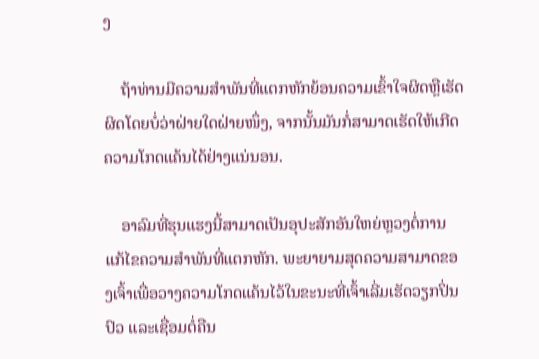ງ

    ຖ້າທ່ານມີຄວາມສໍາພັນທີ່ແຕກຫັກຍ້ອນຄວາມເຂົ້າໃຈຜິດຫຼືເຮັດຜິດໂດຍບໍ່ວ່າຝ່າຍໃດຝ່າຍໜຶ່ງ, ຈາກນັ້ນມັນກໍ່ສາມາດເຮັດໃຫ້ເກີດຄວາມໂກດແຄ້ນໄດ້ຢ່າງແນ່ນອນ.

    ອາລົມທີ່ຮຸນແຮງນີ້ສາມາດເປັນອຸປະສັກອັນໃຫຍ່ຫຼວງຕໍ່ການແກ້ໄຂຄວາມສຳພັນທີ່ແຕກຫັກ. ພະຍາຍາມສຸດຄວາມສາມາດຂອງເຈົ້າເພື່ອວາງຄວາມໂກດແຄ້ນໄວ້ໃນຂະນະທີ່ເຈົ້າເລີ່ມເຮັດວຽກປິ່ນປົວ ແລະເຊື່ອມຕໍ່ຄືນ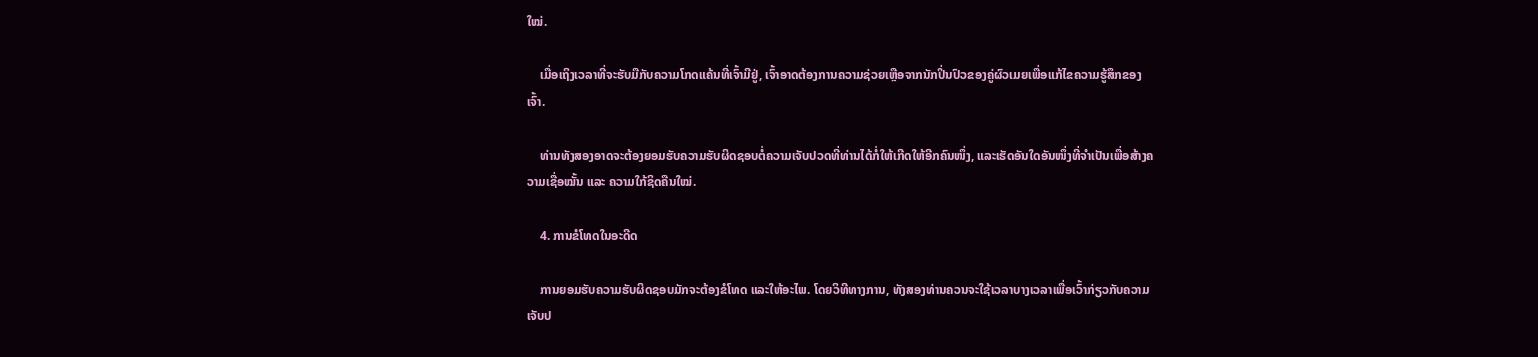ໃໝ່.

    ເມື່ອເຖິງເວລາທີ່ຈະຮັບມືກັບຄວາມໂກດແຄ້ນທີ່ເຈົ້າມີຢູ່, ເຈົ້າອາດຕ້ອງການຄວາມຊ່ວຍເຫຼືອຈາກນັກປິ່ນປົວຂອງຄູ່ຜົວເມຍເພື່ອແກ້ໄຂຄວາມຮູ້ສຶກຂອງເຈົ້າ.

    ທ່ານທັງສອງອາດຈະຕ້ອງຍອມຮັບຄວາມຮັບຜິດຊອບຕໍ່ຄວາມເຈັບປວດທີ່ທ່ານໄດ້ກໍ່ໃຫ້ເກີດໃຫ້ອີກຄົນໜຶ່ງ, ແລະເຮັດອັນໃດອັນໜຶ່ງທີ່ຈຳເປັນເພື່ອສ້າງຄວາມເຊື່ອໝັ້ນ ແລະ ຄວາມໃກ້ຊິດຄືນໃໝ່.

    4. ການຂໍໂທດໃນອະດີດ

    ການຍອມຮັບຄວາມຮັບຜິດຊອບມັກຈະຕ້ອງຂໍໂທດ ແລະໃຫ້ອະໄພ. ໂດຍວິທີທາງການ, ທັງສອງທ່ານຄວນຈະໃຊ້ເວລາບາງເວລາເພື່ອເວົ້າກ່ຽວກັບຄວາມເຈັບປ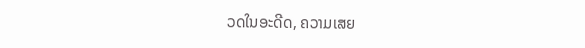ວດໃນອະດີດ, ຄວາມເສຍ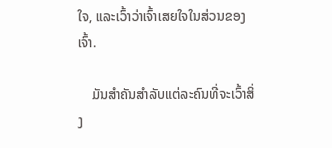ໃຈ, ແລະເວົ້າວ່າເຈົ້າເສຍໃຈໃນສ່ວນຂອງເຈົ້າ.

    ມັນສຳຄັນສຳລັບແຕ່ລະຄົນທີ່ຈະເວົ້າສິ່ງ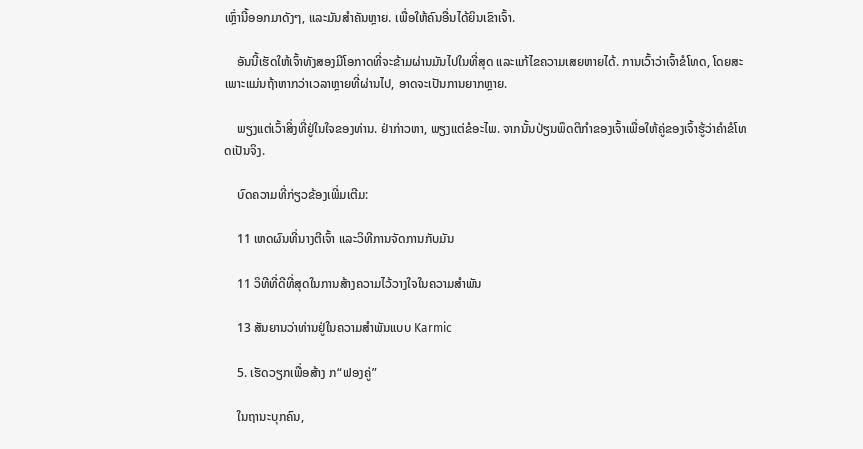ເຫຼົ່ານີ້ອອກມາດັງໆ, ແລະມັນສຳຄັນຫຼາຍ. ເພື່ອໃຫ້ຄົນອື່ນໄດ້ຍິນເຂົາເຈົ້າ.

    ອັນນີ້ເຮັດໃຫ້ເຈົ້າທັງສອງມີໂອກາດທີ່ຈະຂ້າມຜ່ານມັນໄປໃນທີ່ສຸດ ແລະແກ້ໄຂຄວາມເສຍຫາຍໄດ້. ການເວົ້າວ່າເຈົ້າຂໍໂທດ, ໂດຍສະເພາະແມ່ນຖ້າຫາກວ່າເວລາຫຼາຍທີ່ຜ່ານໄປ, ອາດຈະເປັນການຍາກຫຼາຍ.

    ພຽງແຕ່ເວົ້າສິ່ງທີ່ຢູ່ໃນໃຈຂອງທ່ານ. ຢ່າກ່າວຫາ, ພຽງແຕ່ຂໍອະໄພ. ຈາກນັ້ນປ່ຽນພຶດຕິກຳຂອງເຈົ້າເພື່ອໃຫ້ຄູ່ຂອງເຈົ້າຮູ້ວ່າຄຳຂໍໂທດເປັນຈິງ.

    ບົດຄວາມທີ່ກ່ຽວຂ້ອງເພີ່ມເຕີມ:

    11 ເຫດຜົນທີ່ນາງຕີເຈົ້າ ແລະວິທີການຈັດການກັບມັນ

    11 ວິທີທີ່ດີທີ່ສຸດໃນການສ້າງຄວາມໄວ້ວາງໃຈໃນຄວາມສຳພັນ

    13 ສັນຍານວ່າທ່ານຢູ່ໃນຄວາມສຳພັນແບບ Karmic

    5. ເຮັດວຽກເພື່ອສ້າງ ກ“ຟອງຄູ່”

    ໃນຖານະບຸກຄົນ,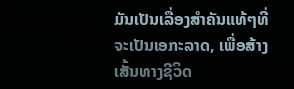ມັນເປັນເລື່ອງສໍາຄັນແທ້ໆທີ່ຈະເປັນເອກະລາດ, ເພື່ອສ້າງເສັ້ນທາງຊີວິດ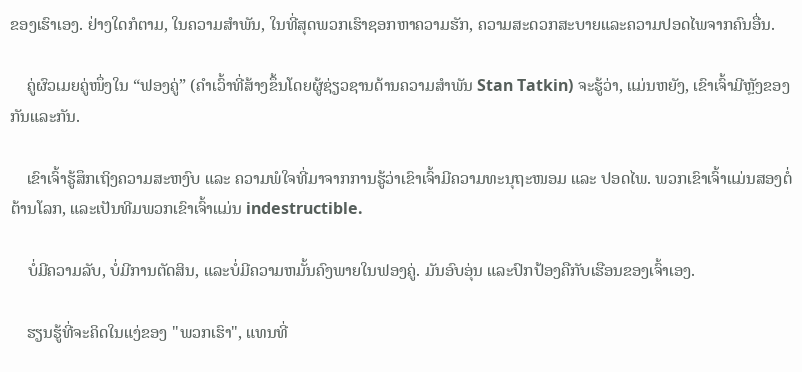ຂອງເຮົາເອງ. ຢ່າງໃດກໍຕາມ, ໃນຄວາມສໍາພັນ, ໃນທີ່ສຸດພວກເຮົາຊອກຫາຄວາມຮັກ, ຄວາມສະດວກສະບາຍແລະຄວາມປອດໄພຈາກຄົນອື່ນ.

    ຄູ່ຜົວເມຍຄູ່ໜຶ່ງໃນ “ຟອງຄູ່” (ຄຳເວົ້າທີ່ສ້າງຂຶ້ນໂດຍຜູ້ຊ່ຽວຊານດ້ານຄວາມສຳພັນ Stan Tatkin) ຈະຮູ້ວ່າ, ແມ່ນຫຍັງ, ເຂົາເຈົ້າມີຫຼັງຂອງກັນແລະກັນ.

    ເຂົາເຈົ້າຮູ້ສຶກເຖິງຄວາມສະຫງົບ ແລະ ຄວາມພໍໃຈທີ່ມາຈາກການຮູ້ວ່າເຂົາເຈົ້າມີຄວາມທະນຸຖະໜອມ ແລະ ປອດໄພ. ພວກເຂົາເຈົ້າແມ່ນສອງຕໍ່ຕ້ານໂລກ, ແລະເປັນທີມພວກເຂົາເຈົ້າແມ່ນ indestructible.

    ບໍ່ມີຄວາມລັບ, ບໍ່ມີການຕັດສິນ, ແລະບໍ່ມີຄວາມຫມັ້ນຄົງພາຍໃນຟອງຄູ່. ມັນອົບອຸ່ນ ແລະປົກປ້ອງຄືກັບເຮືອນຂອງເຈົ້າເອງ.

    ຮຽນຮູ້ທີ່ຈະຄິດໃນແງ່ຂອງ "ພວກເຮົາ", ແທນທີ່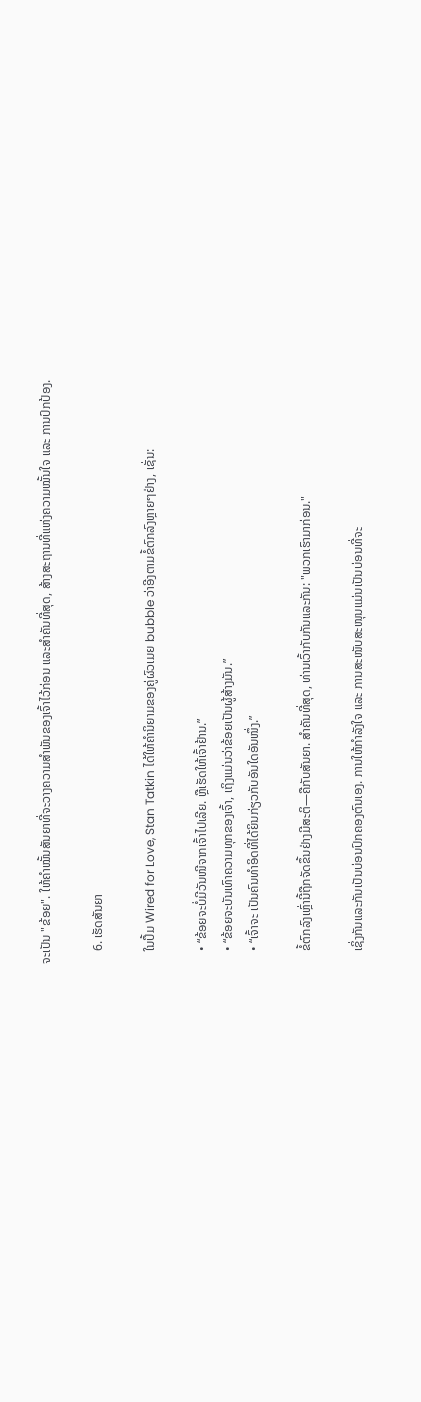ຈະເປັນ "ຂ້ອຍ". ໃຫ້ຄຳໝັ້ນສັນຍາທີ່ຈະວາງຄວາມສຳພັນຂອງເຈົ້າໄວ້ກ່ອນ ແລະສຳຄັນທີ່ສຸດ, ສ້າງສະຖານທີ່ແຫ່ງຄວາມໝັ້ນໃຈ ແລະ ການປົກປ້ອງ.

    6. ເຮັດສັນຍາ

    ໃນປຶ້ມ Wired for Love, Stan Tatkin ໄດ້ໃຫ້ຄຳນິຍາມຂອງຄູ່ຜົວເມຍ bubble ວ່າອີງຕາມຂໍ້ຕົກລົງຫຼາຍໆຢ່າງ, ເຊັ່ນ:

    • “ຂ້ອຍຈະບໍ່ມີວັນໜີຈາກເຈົ້າໄປເລີຍ. ຫຼືເຮັດໃຫ້ເຈົ້າຢ້ານ.”
    • “ຂ້ອຍຈະບັນເທົາຄວາມທຸກຂອງເຈົ້າ, ເຖິງແມ່ນວ່າຂ້ອຍເປັນຜູ້ສ້າງມັນ.”
    • “ເຈົ້າຈະ ເປັນຄົນທຳອິດທີ່ໄດ້ຍິນກ່ຽວກັບອັນໃດອັນໜຶ່ງ.”

    ຂໍ້ຕົກລົງເຫຼົ່ານີ້ຖືກຈັດຂຶ້ນຢ່າງມີສະຕິ—ຄືກັບສັນຍາ. ສໍາຄັນທີ່ສຸດ, ທ່ານເວົ້າກັບກັນແລະກັນ: "ພວກເຮົາມາກ່ອນ."

    ເຊິ່ງກັນແລະກັນເປັນບ່ອນປົກຄອງຕົນເອງ. ການໃຫ້ກຳລັງໃຈ ແລະ ການສະໜັບສະໜຸນແມ່ນເປັນບ່ອນທີ່ຈະ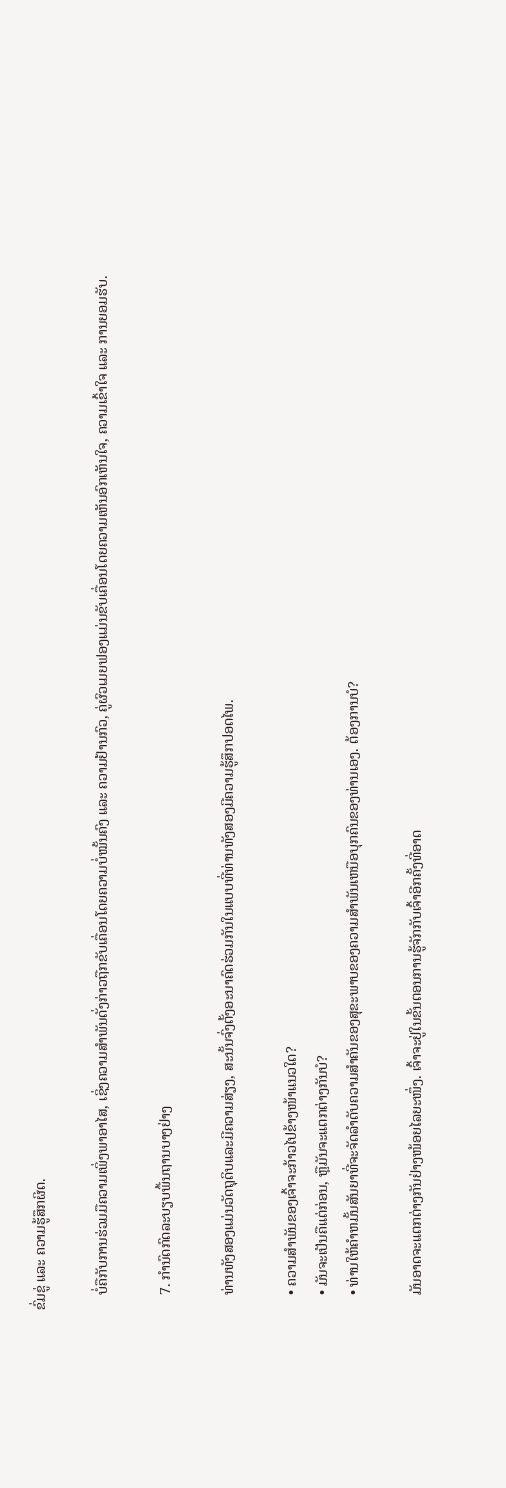ຂົ່ມຂູ່ ແລະ ຄວາມຮູ້ສຶກຜິດ.

    ບໍ່ຄືກັບການຮ່ວມມືຄວາມເພິ່ງພາອາໄສ, ເຊິ່ງຄວາມສຳພັນດັ່ງກ່າວຖືກຂັບເຄື່ອນໂດຍຄວາມບໍ່ໝັ້ນຄົງ ແລະ ຄວາມຢ້ານກົວ, ຄູ່ຜົວເມຍຟອງແມ່ນຂັບເຄື່ອນໂດຍຄວາມເຫັນອົກເຫັນໃຈ, ຄວາມເຂົ້າໃຈ ແລະ ການຍອມຮັບ.

    7. ກໍານົດກົດລະບຽບພື້ນຖານບາງຢ່າງ

    ທ່ານທັງສອງແມ່ນວັດຖຸດິບແລະມີຄວາມສ່ຽງ, ສະນັ້ນຈົ່ງຕັ້ງອະນາຄົດຮ່ວມກັນໃນແບບທີ່ທ່ານທັງສອງມີຄວາມຮູ້ສຶກປອດໄພ.

    • ຄວາມສຳພັນຂອງເຈົ້າຈະກ້າວໄປຂ້າງໜ້າແນວໃດ?
    • ມັນຈະເປັນຄືແຕ່ກ່ອນ, ຫຼືມັນຈະແຕກຕ່າງກັນບໍ?
    • ທ່ານໃຫ້ຄໍາຫມັ້ນສັນຍາທີ່ຈະຈັດລໍາດັບຄວາມສໍາຄັນຂອງສຸຂະພາບຂອງຄວາມສໍາພັນເຫນືອບຸກຄົນຂອງທ່ານເອງ. ຕ້ອງການບໍ?

    ມັນອາດຈະແຕກຕ່າງກັນຢ່າງໜ້ອຍໄລຍະໜຶ່ງ. ເຈົ້າຈະຢູ່ໃນຂັ້ນຕອນການຮູ້ຈັກກັບເຈົ້າອີກຄັ້ງທີ່ອາດ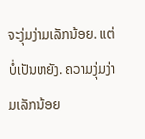ຈະງຸ່ມງ່າມເລັກນ້ອຍ. ແຕ່ບໍ່ເປັນຫຍັງ. ຄວາມງຸ່ມງ່າມເລັກນ້ອຍ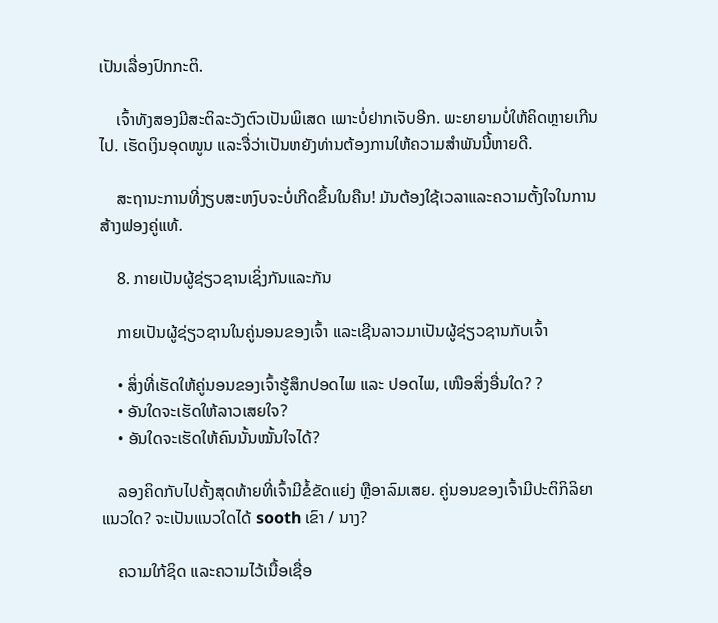ເປັນເລື່ອງປົກກະຕິ.

    ເຈົ້າທັງສອງມີສະຕິລະວັງຕົວເປັນພິເສດ ເພາະບໍ່ຢາກເຈັບອີກ. ພະຍາຍາມບໍ່ໃຫ້ຄິດຫຼາຍເກີນໄປ. ເຮັດເງິນອຸດໜູນ ແລະຈື່ວ່າເປັນຫຍັງທ່ານຕ້ອງການໃຫ້ຄວາມສຳພັນນີ້ຫາຍດີ.

    ສະຖານະການທີ່ງຽບສະຫງົບຈະບໍ່ເກີດຂຶ້ນໃນຄືນ! ມັນຕ້ອງໃຊ້ເວລາແລະຄວາມຕັ້ງໃຈໃນການສ້າງຟອງຄູ່ແທ້.

    8. ກາຍເປັນຜູ້ຊ່ຽວຊານເຊິ່ງກັນແລະກັນ

    ກາຍເປັນຜູ້ຊ່ຽວຊານໃນຄູ່ນອນຂອງເຈົ້າ ແລະເຊີນລາວມາເປັນຜູ້ຊ່ຽວຊານກັບເຈົ້າ

    • ສິ່ງທີ່ເຮັດໃຫ້ຄູ່ນອນຂອງເຈົ້າຮູ້ສຶກປອດໄພ ແລະ ປອດໄພ, ເໜືອສິ່ງອື່ນໃດ? ?
    • ອັນໃດຈະເຮັດໃຫ້ລາວເສຍໃຈ?
    • ອັນໃດຈະເຮັດໃຫ້ຄົນນັ້ນໝັ້ນໃຈໄດ້?

    ລອງຄິດກັບໄປຄັ້ງສຸດທ້າຍທີ່ເຈົ້າມີຂໍ້ຂັດແຍ່ງ ຫຼືອາລົມເສຍ. ຄູ່ນອນຂອງເຈົ້າມີປະຕິກິລິຍາແນວໃດ? ຈະເປັນແນວໃດໄດ້ sooth ເຂົາ / ນາງ?

    ຄວາມໃກ້ຊິດ ແລະຄວາມໄວ້ເນື້ອເຊື່ອ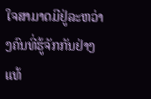ໃຈສາມາດມີຢູ່ລະຫວ່າງຄົນທີ່ຮູ້ຈັກກັນຢ່າງແທ້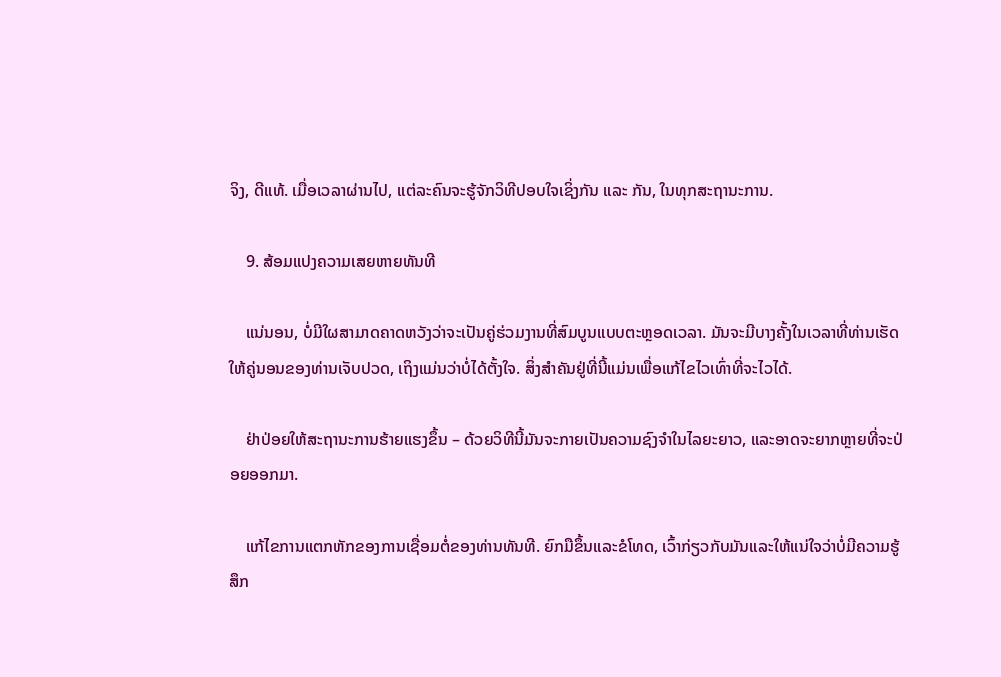ຈິງ, ດີແທ້. ເມື່ອເວລາຜ່ານໄປ, ແຕ່ລະຄົນຈະຮູ້ຈັກວິທີປອບໃຈເຊິ່ງກັນ ແລະ ກັນ, ໃນທຸກສະຖານະການ.

    9. ສ້ອມແປງຄວາມເສຍຫາຍທັນທີ

    ແນ່ນອນ, ບໍ່ມີໃຜສາມາດຄາດຫວັງວ່າຈະເປັນຄູ່ຮ່ວມງານທີ່ສົມບູນແບບຕະຫຼອດເວລາ. ມັນຈະມີບາງຄັ້ງໃນເວລາທີ່ທ່ານເຮັດໃຫ້ຄູ່ນອນຂອງທ່ານເຈັບປວດ, ເຖິງແມ່ນວ່າບໍ່ໄດ້ຕັ້ງໃຈ. ສິ່ງສໍາຄັນຢູ່ທີ່ນີ້ແມ່ນເພື່ອແກ້ໄຂໄວເທົ່າທີ່ຈະໄວໄດ້.

    ຢ່າປ່ອຍໃຫ້ສະຖານະການຮ້າຍແຮງຂຶ້ນ – ດ້ວຍວິທີນີ້ມັນຈະກາຍເປັນຄວາມຊົງຈໍາໃນໄລຍະຍາວ, ແລະອາດຈະຍາກຫຼາຍທີ່ຈະປ່ອຍອອກມາ.

    ແກ້ໄຂການແຕກຫັກຂອງການເຊື່ອມຕໍ່ຂອງທ່ານທັນທີ. ຍົກມືຂຶ້ນແລະຂໍໂທດ, ເວົ້າກ່ຽວກັບມັນແລະໃຫ້ແນ່ໃຈວ່າບໍ່ມີຄວາມຮູ້ສຶກ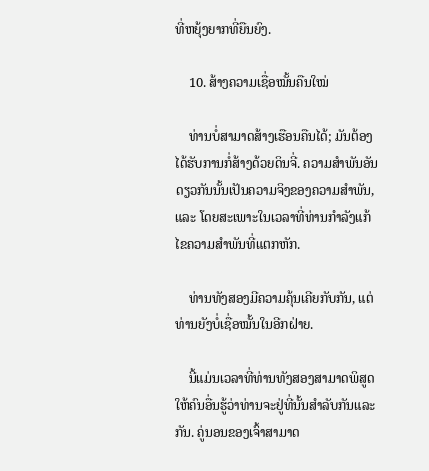ທີ່ຫຍຸ້ງຍາກທີ່ຍືນຍົງ.

    10. ສ້າງຄວາມເຊື່ອໝັ້ນຄືນໃໝ່

    ທ່ານບໍ່ສາມາດສ້າງເຮືອນຄືນໄດ້; ມັນຕ້ອງໄດ້ຮັບການກໍ່ສ້າງດ້ວຍດິນຈີ່. ຄວາມສຳພັນອັນດຽວກັນນັ້ນເປັນຄວາມຈິງຂອງຄວາມສຳພັນ, ແລະ ໂດຍສະເພາະໃນເວລາທີ່ທ່ານກຳລັງແກ້ໄຂຄວາມສຳພັນທີ່ແຕກຫັກ.

    ທ່ານທັງສອງມີຄວາມຄຸ້ນເຄີຍກັບກັນ, ແຕ່ທ່ານຍັງບໍ່ເຊື່ອໝັ້ນໃນອີກຝ່າຍ.

    ນີ້ແມ່ນເວລາທີ່ທ່ານທັງສອງສາມາດພິສູດໃຫ້ຄົນອື່ນຮູ້ວ່າທ່ານຈະຢູ່ທີ່ນັ້ນສໍາລັບກັນແລະກັນ. ຄູ່ນອນຂອງເຈົ້າສາມາດ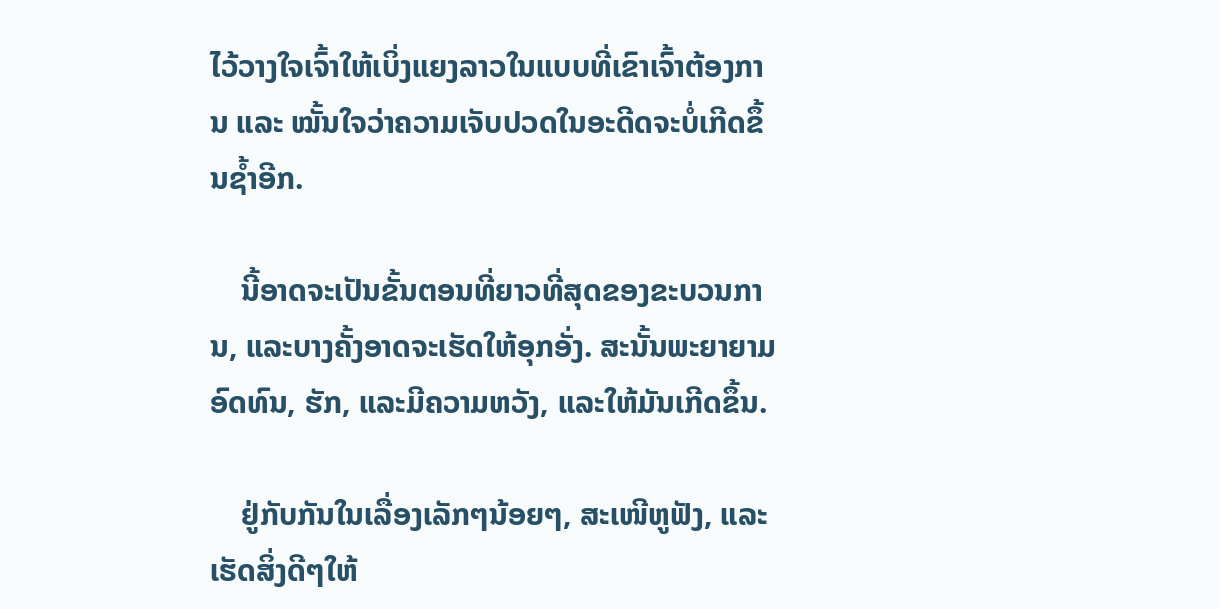ໄວ້ວາງໃຈເຈົ້າໃຫ້ເບິ່ງແຍງລາວໃນແບບທີ່ເຂົາເຈົ້າຕ້ອງການ ແລະ ໝັ້ນໃຈວ່າຄວາມເຈັບປວດໃນອະດີດຈະບໍ່ເກີດຂຶ້ນຊ້ຳອີກ.

    ນີ້ອາດຈະເປັນຂັ້ນຕອນທີ່ຍາວທີ່ສຸດຂອງຂະບວນການ, ແລະບາງຄັ້ງອາດຈະເຮັດໃຫ້ອຸກອັ່ງ. ສະນັ້ນພະຍາຍາມອົດທົນ, ຮັກ, ແລະມີຄວາມຫວັງ, ແລະໃຫ້ມັນເກີດຂຶ້ນ.

    ຢູ່ກັບກັນໃນເລື່ອງເລັກໆນ້ອຍໆ, ສະເໜີຫູຟັງ, ແລະເຮັດສິ່ງດີໆໃຫ້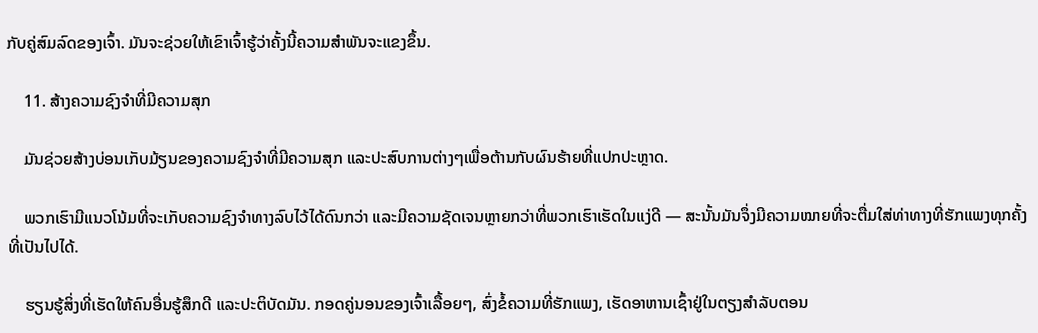ກັບຄູ່ສົມລົດຂອງເຈົ້າ. ມັນຈະຊ່ວຍໃຫ້ເຂົາເຈົ້າຮູ້ວ່າຄັ້ງນີ້ຄວາມສໍາພັນຈະແຂງຂຶ້ນ.

    11. ສ້າງຄວາມຊົງຈຳທີ່ມີຄວາມສຸກ

    ມັນຊ່ວຍສ້າງບ່ອນເກັບມ້ຽນຂອງຄວາມຊົງຈຳທີ່ມີຄວາມສຸກ ແລະປະສົບການຕ່າງໆເພື່ອຕ້ານກັບຜົນຮ້າຍທີ່ແປກປະຫຼາດ.

    ພວກເຮົາມີແນວໂນ້ມທີ່ຈະເກັບຄວາມຊົງຈຳທາງລົບໄວ້ໄດ້ດົນກວ່າ ແລະມີຄວາມຊັດເຈນຫຼາຍກວ່າທີ່ພວກເຮົາເຮັດໃນແງ່ດີ — ສະນັ້ນມັນຈຶ່ງມີຄວາມໝາຍທີ່ຈະຕື່ມໃສ່ທ່າທາງທີ່ຮັກແພງທຸກຄັ້ງທີ່ເປັນໄປໄດ້.

    ຮຽນຮູ້ສິ່ງທີ່ເຮັດໃຫ້ຄົນອື່ນຮູ້ສຶກດີ ແລະປະຕິບັດມັນ. ກອດຄູ່ນອນຂອງເຈົ້າເລື້ອຍໆ, ສົ່ງຂໍ້ຄວາມທີ່ຮັກແພງ, ເຮັດອາຫານເຊົ້າຢູ່ໃນຕຽງສໍາລັບຕອນ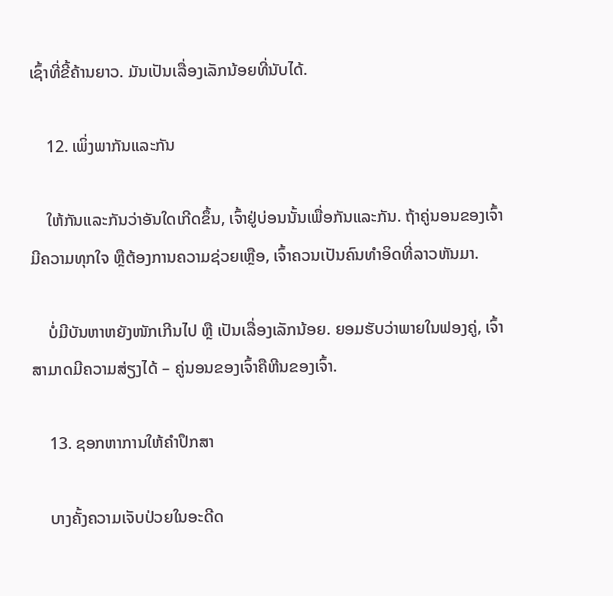ເຊົ້າທີ່ຂີ້ຄ້ານຍາວ. ມັນເປັນເລື່ອງເລັກນ້ອຍທີ່ນັບໄດ້.

    12. ເພິ່ງພາກັນແລະກັນ

    ໃຫ້ກັນແລະກັນວ່າອັນໃດເກີດຂຶ້ນ, ເຈົ້າຢູ່ບ່ອນນັ້ນເພື່ອກັນແລະກັນ. ຖ້າຄູ່ນອນຂອງເຈົ້າມີຄວາມທຸກໃຈ ຫຼືຕ້ອງການຄວາມຊ່ວຍເຫຼືອ, ເຈົ້າຄວນເປັນຄົນທຳອິດທີ່ລາວຫັນມາ.

    ບໍ່ມີບັນຫາຫຍັງໜັກເກີນໄປ ຫຼື ເປັນເລື່ອງເລັກນ້ອຍ. ຍອມຮັບວ່າພາຍໃນຟອງຄູ່, ເຈົ້າສາມາດມີຄວາມສ່ຽງໄດ້ – ຄູ່ນອນຂອງເຈົ້າຄືຫີນຂອງເຈົ້າ.

    13. ຊອກຫາການໃຫ້ຄໍາປຶກສາ

    ບາງຄັ້ງຄວາມເຈັບປ່ວຍໃນອະດີດ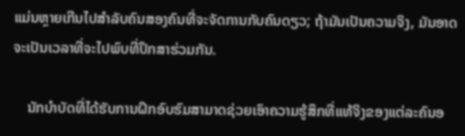ແມ່ນຫຼາຍເກີນໄປສໍາລັບຄົນສອງຄົນທີ່ຈະຈັດການກັບຄົນດຽວ; ຖ້າມັນເປັນຄວາມຈິງ, ມັນອາດຈະເປັນເວລາທີ່ຈະໄປພົບທີ່ປຶກສາຮ່ວມກັນ.

    ນັກບຳບັດທີ່ໄດ້ຮັບການຝຶກອົບຮົມສາມາດຊ່ວຍເອົາຄວາມຮູ້ສຶກທີ່ແທ້ຈິງຂອງແຕ່ລະຄົນອ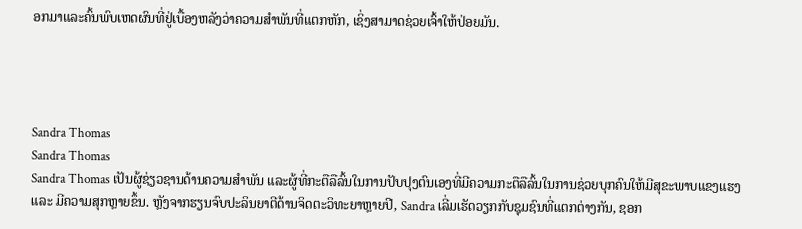ອກມາແລະຄົ້ນພົບເຫດຜົນທີ່ຢູ່ເບື້ອງຫລັງວ່າຄວາມສໍາພັນທີ່ແຕກຫັກ, ເຊິ່ງສາມາດຊ່ວຍເຈົ້າໃຫ້ປ່ອຍມັນ.




Sandra Thomas
Sandra Thomas
Sandra Thomas ເປັນຜູ້ຊ່ຽວຊານດ້ານຄວາມສຳພັນ ແລະຜູ້ທີ່ກະຕືລືລົ້ນໃນການປັບປຸງຕົນເອງທີ່ມີຄວາມກະຕືລືລົ້ນໃນການຊ່ວຍບຸກຄົນໃຫ້ມີສຸຂະພາບແຂງແຮງ ແລະ ມີຄວາມສຸກຫຼາຍຂຶ້ນ. ຫຼັງຈາກຮຽນຈົບປະລິນຍາຕີດ້ານຈິດຕະວິທະຍາຫຼາຍປີ, Sandra ເລີ່ມເຮັດວຽກກັບຊຸມຊົນທີ່ແຕກຕ່າງກັນ, ຊອກ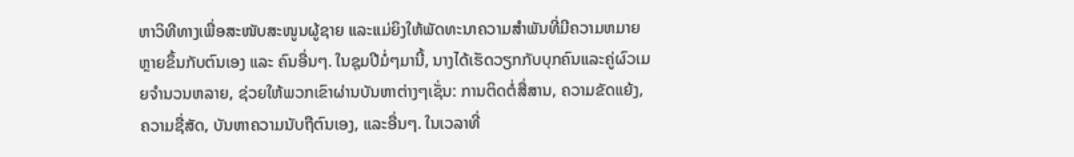ຫາວິທີທາງເພື່ອສະໜັບສະໜູນຜູ້ຊາຍ ແລະແມ່ຍິງໃຫ້ພັດທະນາຄວາມສຳພັນທີ່ມີຄວາມຫມາຍຫຼາຍຂຶ້ນກັບຕົນເອງ ແລະ ຄົນອື່ນໆ. ໃນຊຸມປີມໍ່ໆມານີ້, ນາງໄດ້ເຮັດວຽກກັບບຸກຄົນແລະຄູ່ຜົວເມຍຈໍານວນຫລາຍ, ຊ່ວຍໃຫ້ພວກເຂົາຜ່ານບັນຫາຕ່າງໆເຊັ່ນ: ການຕິດຕໍ່ສື່ສານ, ຄວາມຂັດແຍ້ງ, ຄວາມຊື່ສັດ, ບັນຫາຄວາມນັບຖືຕົນເອງ, ແລະອື່ນໆ. ໃນເວລາທີ່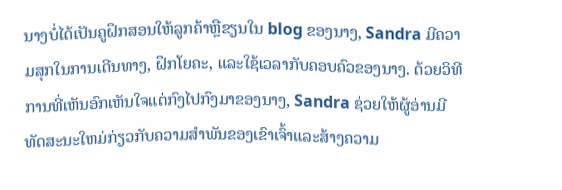ນາງບໍ່ໄດ້ເປັນຄູຝຶກສອນໃຫ້ລູກຄ້າຫຼືຂຽນໃນ blog ຂອງນາງ, Sandra ມີຄວາມສຸກໃນການເດີນທາງ, ຝຶກໂຍຄະ, ແລະໃຊ້ເວລາກັບຄອບຄົວຂອງນາງ. ດ້ວຍວິທີການທີ່ເຫັນອົກເຫັນໃຈແຕ່ກົງໄປກົງມາຂອງນາງ, Sandra ຊ່ວຍໃຫ້ຜູ້ອ່ານມີທັດສະນະໃຫມ່ກ່ຽວກັບຄວາມສໍາພັນຂອງເຂົາເຈົ້າແລະສ້າງຄວາມ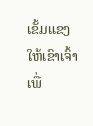ເຂັ້ມແຂງໃຫ້ເຂົາເຈົ້າເພື່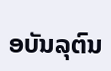ອບັນລຸຕົນ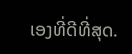ເອງທີ່ດີທີ່ສຸດ.